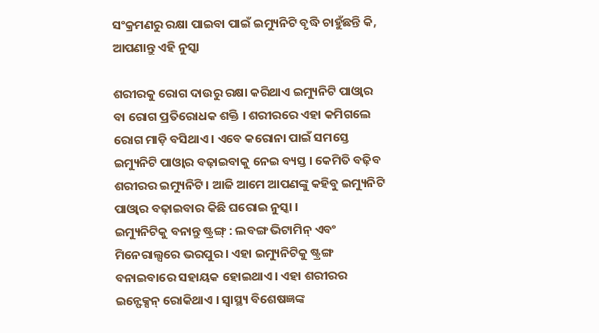ସଂକ୍ରମଣରୁ ରକ୍ଷା ପାଇବା ପାଇଁ ଇମ୍ୟୁନିଟି ବୃଦ୍ଧି ଚାହୁଁଛନ୍ତି କି, ଆପଣାନ୍ତୁ ଏହି ନୁସ୍କା

ଶରୀରକୁ ରୋଗ ଦାଉରୁ ରକ୍ଷା କରିଥାଏ ଇମ୍ୟୁନିଟି ପାଓ୍ଵାର ବା ରୋଗ ପ୍ରତିରୋଧକ ଶକ୍ତି । ଶରୀରରେ ଏହା କମିଗଲେ ରୋଗ ମାଡ଼ି ବସିଥାଏ । ଏବେ କରୋନା ପାଇଁ ସମସ୍ତେ ଇମ୍ୟୁନିଟି ପାଓ୍ଵାର ବଢ଼ାଇବାକୁ ନେଇ ବ୍ୟସ୍ତ । କେମିତି ବଢ଼ିବ ଶରୀରର ଇମ୍ୟୁନିଟି । ଆଜି ଆମେ ଆପଣଙ୍କୁ କହିବୁ ଇମ୍ୟୁନିଟି ପାଓ୍ଵାର ବଢ଼ାଇବାର କିଛି ଘରୋଇ ନୁସ୍କା ।
ଇମ୍ୟୁନିଟିକୁ ବନାନ୍ତୁ ଷ୍ଟ୍ରଙ୍ଗ୍ : ଲବଙ୍ଗ ଭିଟାମିନ୍ ଏବଂ ମିନେରାଲ୍ସରେ ଭରପୁର । ଏହା ଇମ୍ୟୁନିଟିକୁ ଷ୍ଟ୍ରଙ୍ଗ ବନାଇବାରେ ସହାୟକ ହୋଇଥାଏ । ଏହା ଶରୀରର ଇନ୍ଫେକ୍ସନ୍ ରୋକିଥାଏ । ସ୍ୱାସ୍ଥ୍ୟ ବିଶେଷଜ୍ଞଙ୍କ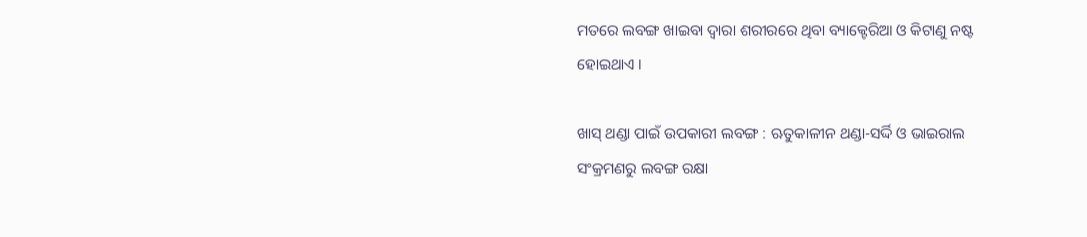ମତରେ ଲବଙ୍ଗ ଖାଇବା ଦ୍ୱାରା ଶରୀରରେ ଥିବା ବ୍ୟାକ୍ଟେରିଆ ଓ କିଟାଣୁ ନଷ୍ଟ ହୋଇଥାଏ ।

ଖାସ୍ ଥଣ୍ଡା ପାଇଁ ଉପକାରୀ ଲବଙ୍ଗ : ଋତୁକାଳୀନ ଥଣ୍ଡା-ସର୍ଦ୍ଦି ଓ ଭାଇରାଲ ସଂକ୍ରମଣରୁ ଲବଙ୍ଗ ରକ୍ଷା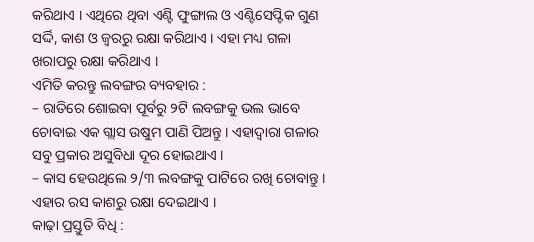କରିଥାଏ । ଏଥିରେ ଥିବା ଏଣ୍ଟି ଫୁଙ୍ଗାଲ ଓ ଏଣ୍ଟିସେପ୍ଟିକ ଗୁଣ ସର୍ଦ୍ଦି, କାଶ ଓ ଜ୍ୱରରୁ ରକ୍ଷା କରିଥାଏ । ଏହା ମଧ୍ୟ ଗଳା ଖରାପରୁ ରକ୍ଷା କରିଥାଏ ।
ଏମିତି କରନ୍ତୁ ଲବଙ୍ଗର ବ୍ୟବହାର :
– ରାତିରେ ଶୋଇବା ପୂର୍ବରୁ ୨ଟି ଲବଙ୍ଗକୁ ଭଲ ଭାବେ ଚୋବାଇ ଏକ ଗ୍ଲାସ ଉଷୁମ ପାଣି ପିଅନ୍ତୁ । ଏହାଦ୍ୱାରା ଗଳାର ସବୁ ପ୍ରକାର ଅସୁବିଧା ଦୂର ହୋଇଥାଏ ।
– କାସ ହେଉଥିଲେ ୨/୩ ଲବଙ୍ଗକୁ ପାଟିରେ ରଖି ଚୋବାନ୍ତୁ । ଏହାର ରସ କାଶରୁ ରକ୍ଷା ଦେଇଥାଏ ।
କାଢ଼ା ପ୍ରସ୍ତୁତି ବିଧି :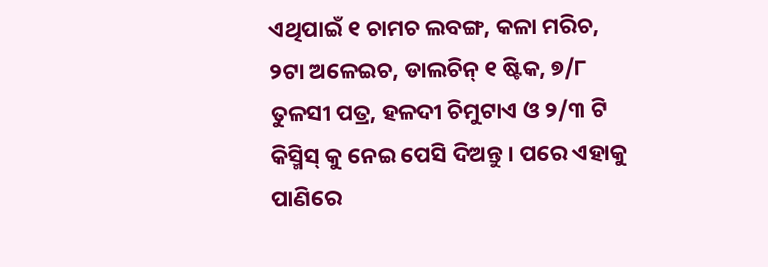ଏଥିପାଇଁ ୧ ଚାମଚ ଲବଙ୍ଗ, କଳା ମରିଚ, ୨ଟା ଅଳେଇଚ, ଡାଲଚିନ୍ ୧ ଷ୍ଟିକ, ୭/୮ ତୁଳସୀ ପତ୍ର, ହଳଦୀ ଚିମୁଟାଏ ଓ ୨/୩ ଟି କିସ୍ମିସ୍ କୁ ନେଇ ପେସି ଦିଅନ୍ତୁ । ପରେ ଏହାକୁ ପାଣିରେ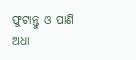ଫୁଟାନ୍ତୁ ଓ ପାଣି ଅଧା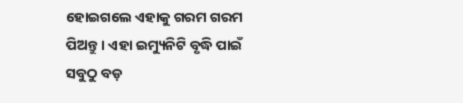ହୋଇଗଲେ ଏହାକୁ ଗରମ ଗରମ ପିଅନ୍ତୁ । ଏହା ଇମ୍ୟୁନିଟି ବୃଦ୍ଧି ପାଇଁ ସବୁଠୁ ବଡ଼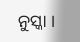ନୁସ୍କା ।